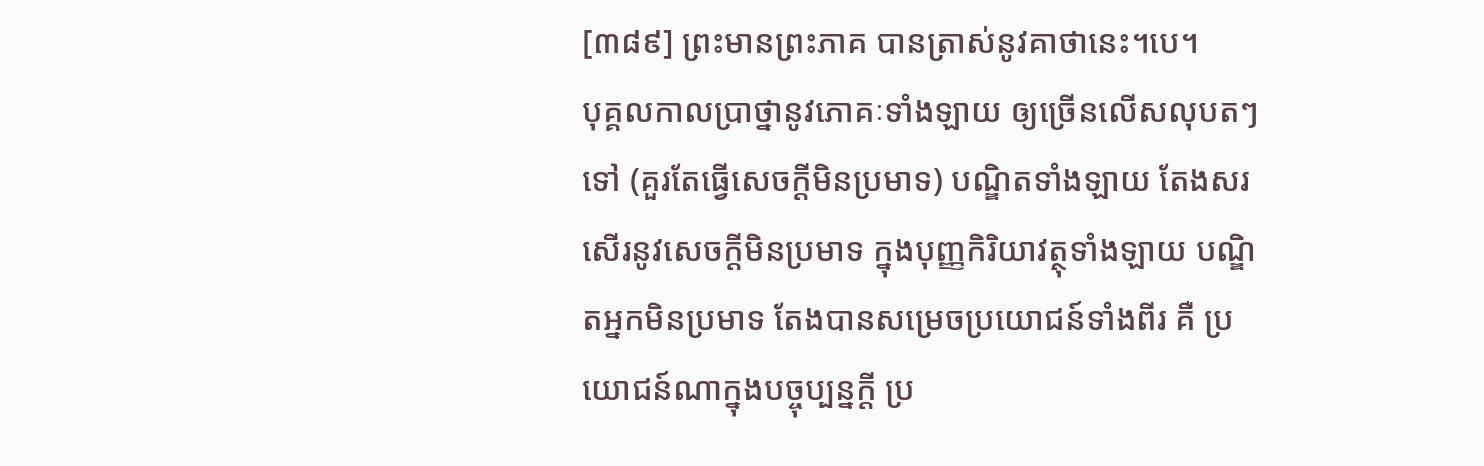[៣៨៩] ព្រះមានព្រះភាគ បានត្រាស់នូវគាថានេះ។បេ។
បុគ្គលកាលប្រាថ្នានូវភោគៈទាំងឡាយ ឲ្យច្រើនលើសលុបតៗទៅ (គួរតែធ្វើសេចក្តីមិនប្រមាទ) បណ្ឌិតទាំងឡាយ តែងសរសើរនូវសេចក្តីមិនប្រមាទ ក្នុងបុញ្ញកិរិយាវត្ថុទាំងឡាយ បណ្ឌិតអ្នកមិនប្រមាទ តែងបានសម្រេចប្រយោជន៍ទាំងពីរ គឺ ប្រយោជន៍ណាក្នុងបច្ចុប្បន្នក្តី ប្រ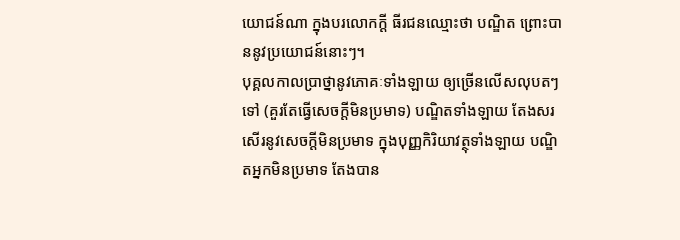យោជន៍ណា ក្នុងបរលោកក្តី ធីរជនឈ្មោះថា បណ្ឌិត ព្រោះបាននូវប្រយោជន៍នោះៗ។
បុគ្គលកាលប្រាថ្នានូវភោគៈទាំងឡាយ ឲ្យច្រើនលើសលុបតៗទៅ (គួរតែធ្វើសេចក្តីមិនប្រមាទ) បណ្ឌិតទាំងឡាយ តែងសរសើរនូវសេចក្តីមិនប្រមាទ ក្នុងបុញ្ញកិរិយាវត្ថុទាំងឡាយ បណ្ឌិតអ្នកមិនប្រមាទ តែងបាន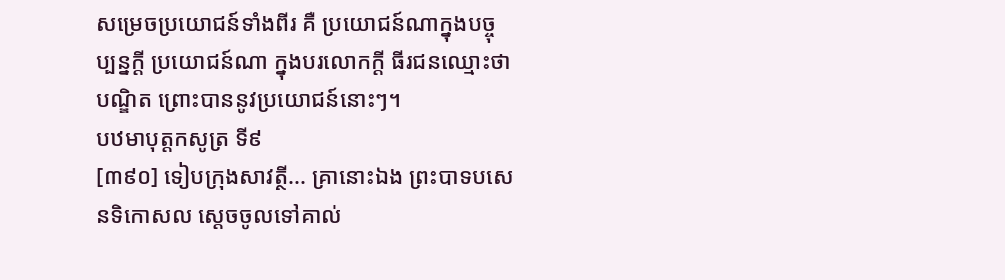សម្រេចប្រយោជន៍ទាំងពីរ គឺ ប្រយោជន៍ណាក្នុងបច្ចុប្បន្នក្តី ប្រយោជន៍ណា ក្នុងបរលោកក្តី ធីរជនឈ្មោះថា បណ្ឌិត ព្រោះបាននូវប្រយោជន៍នោះៗ។
បឋមាបុត្តកសូត្រ ទី៩
[៣៩០] ទៀបក្រុងសាវត្ថី... គ្រានោះឯង ព្រះបាទបសេនទិកោសល ស្តេចចូលទៅគាល់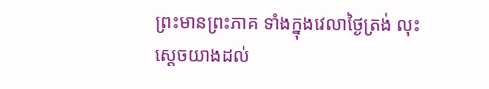ព្រះមានព្រះភាគ ទាំងក្នុងវេលាថ្ងៃត្រង់ លុះស្តេចយាងដល់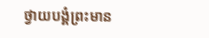ថ្វាយបង្គំព្រះមាន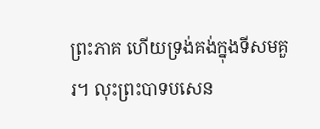ព្រះភាគ ហើយទ្រង់គង់ក្នុងទីសមគួរ។ លុះព្រះបាទបសេន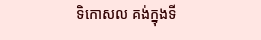ទិកោសល គង់ក្នុងទី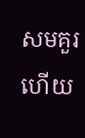សមគួរហើយ